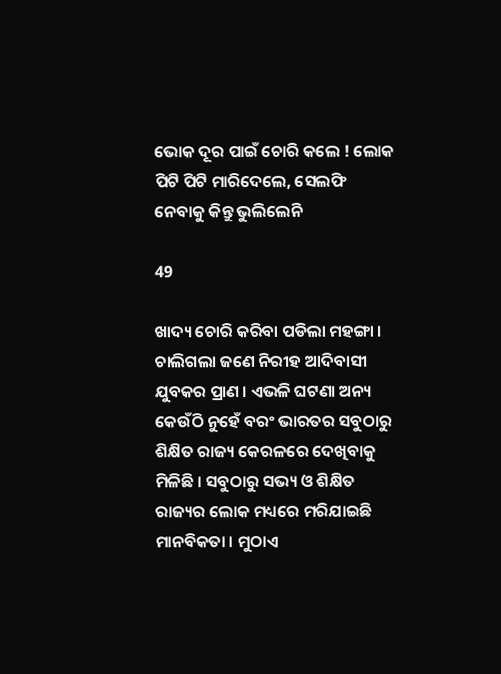ଭୋକ ଦୂର ପାଇଁ ଚୋରି କଲେ ! ଲୋକ ପିଟି ପିଟି ମାରିଦେଲେ, ସେଲଫି ନେବାକୁ କିନ୍ତୁ ଭୁଲିଲେନି

49

ଖାଦ୍ୟ ଚୋରି କରିବା ପଡିଲା ମହଙ୍ଗା । ଚାଲିଗଲା ଜଣେ ନିରୀହ ଆଦିବାସୀ ଯୁବକର ପ୍ରାଣ । ଏଭଳି ଘଟଣା ଅନ୍ୟ କେଉଁଠି ନୁହେଁ ବରଂ ଭାରତର ସବୁଠାରୁ ଶିକ୍ଷିତ ରାଜ୍ୟ କେରଳରେ ଦେଖିବାକୁ ମିଳିଛି । ସବୁଠାରୁ ସଭ୍ୟ ଓ ଶିକ୍ଷିତ ରାଜ୍ୟର ଲୋକ ମଧ୍ୟରେ ମରିଯାଇଛି ମାନବିକତା । ମୁଠାଏ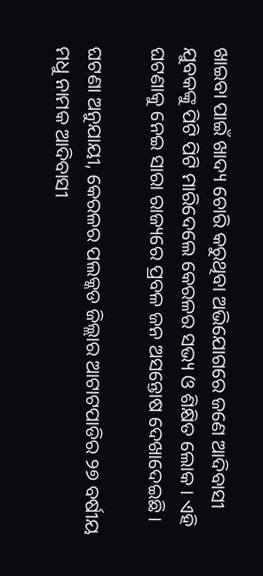ଖାଇବା ପାଇଁ ଖାଦ୍ୟ ଚୋରି କରୁଥିବା ଅଭିଯୋଗରେ ଜଣେ ଆଦିବାସୀ ଯୁବକଙ୍କୁ ପିଟି ପିଟି ମାରିଦେଲେ କେରଳର ସଭ୍ୟ ଓ ଶିକ୍ଷିତ ଲୋକ । ଏହି ଘଟଣାକୁ ନେଇ ସାରା ରାଜ୍ୟରେ ପ୍ରବଳ ଜନ ଅସନ୍ତୋଷ ଦେଖାଦେଇଛି ।

ଘଟଣା ଅନୁଯାୟୀ, କେରଳର ପଲକ୍କଡ ଜିଲ୍ଲାର ଆଟାଟପାଡିର ୨୭ ବର୍ଷୀୟ ମଧୁ ନାମକ ଆଦିବାସୀ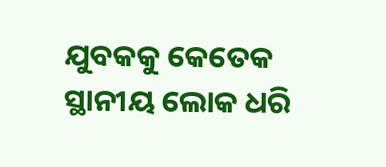ଯୁବକକୁ କେତେକ ସ୍ଥାନୀୟ ଲୋକ ଧରି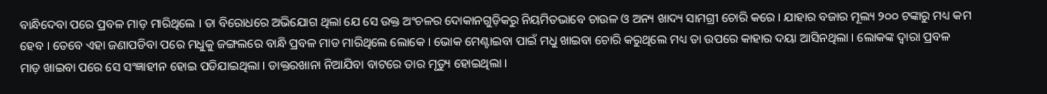ବାନ୍ଧିଦେବା ପରେ ପ୍ରବଳ ମାଡ଼ ମାରିଥିଲେ । ତା ବିରୋଧରେ ଅଭିଯୋଗ ଥିଲା ଯେ ସେ ଉକ୍ତ ଅଂଚଳର ଦୋକାନଗୁଡ଼ିକରୁ ନିୟମିତଭାବେ ଚାଉଳ ଓ ଅନ୍ୟ ଖାଦ୍ୟ ସାମଗ୍ରୀ ଚୋରି କରେ । ଯାହାର ବଜାର ମୂଲ୍ୟ ୨୦୦ ଟଙ୍କାରୁ ମଧ୍ୟ କମ ହେବ । ତେବେ ଏହା ଜଣାପଡିବା ପରେ ମଧୁକୁ ଜଙ୍ଗଲରେ ବାନ୍ଧି ପ୍ରବଳ ମାଡ ମାରିଥିଲେ ଲୋକେ । ଭୋକ ମେଣ୍ଟାଇବା ପାଇଁ ମଧୁ ଖାଇବା ଚୋରି କରୁଥିଲେ ମଧ୍ୟ ତା ଉପରେ କାହାର ଦୟା ଆସିନଥିଲା । ଲୋକଙ୍କ ଦ୍ୱାରା ପ୍ରବଳ ମାଡ଼ ଖାଇବା ପରେ ସେ ସଂଜ୍ଞାହୀନ ହୋଇ ପଡିଯାଇଥିଲା । ଡାକ୍ତରଖାନା ନିଆଯିବା ବାଟରେ ତାର ମୃତ୍ୟୁ ହୋଇଥିଲା ।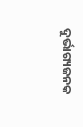ଦୁର୍ଭାଗ୍ୟଜନକ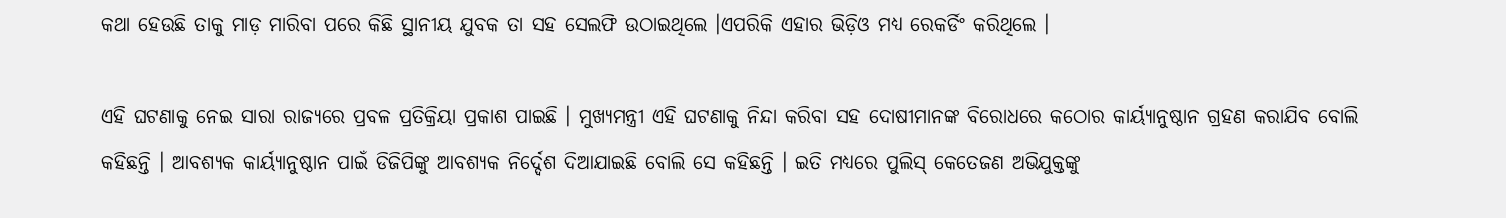କଥା ହେଉଛି ତାକୁ ମାଡ଼ ମାରିବା ପରେ କିଛି ସ୍ଥାନୀୟ ଯୁବକ ତା ସହ ସେଲଫି ଉଠାଇଥିଲେ ।ଏପରିକି ଏହାର ଭିଡ଼ିଓ ମଧ୍ୟ ରେକର୍ଡିଂ କରିଥିଲେ ।

ଏହି ଘଟଣାକୁ ନେଇ ସାରା ରାଜ୍ୟରେ ପ୍ରବଳ ପ୍ରତିକ୍ରିୟା ପ୍ରକାଶ ପାଇଛି । ମୁଖ୍ୟମନ୍ତ୍ରୀ ଏହି ଘଟଣାକୁ ନିନ୍ଦା କରିବା ସହ ଦୋଷୀମାନଙ୍କ ବିରୋଧରେ କଠୋର କାର୍ୟ୍ୟାନୁଷ୍ଠାନ ଗ୍ରହଣ କରାଯିବ ବୋଲି କହିଛନ୍ତି । ଆବଶ୍ୟକ କାର୍ୟ୍ୟାନୁଷ୍ଠାନ ପାଇଁ ଡିଜିପିଙ୍କୁ ଆବଶ୍ୟକ ନିର୍ଦ୍ଦେଶ ଦିଆଯାଇଛି ବୋଲି ସେ କହିଛନ୍ତି । ଇତି ମଧ୍ୟରେ ପୁଲିସ୍ କେତେଜଣ ଅଭିଯୁକ୍ତଙ୍କୁ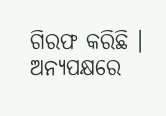ଗିରଫ କରିଛି । ଅନ୍ୟପକ୍ଷରେ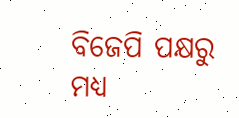ବିଜେପି ପକ୍ଷରୁ ମଧ୍ୟ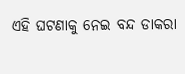ଏହି ଘଟଣାକୁ ନେଇ ବନ୍ଦ ଡାକରା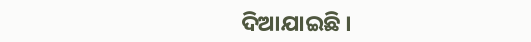ଦିଆଯାଇଛି ।